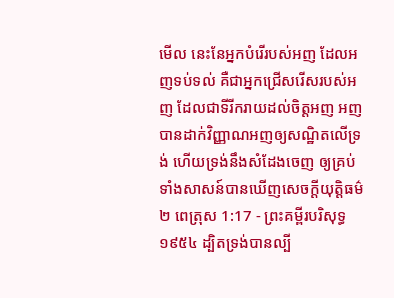មើល នេះនែអ្នកបំរើរបស់អញ ដែលអញទប់ទល់ គឺជាអ្នកជ្រើសរើសរបស់អញ ដែលជាទីរីករាយដល់ចិត្តអញ អញបានដាក់វិញ្ញាណអញឲ្យសណ្ឋិតលើទ្រង់ ហើយទ្រង់នឹងសំដែងចេញ ឲ្យគ្រប់ទាំងសាសន៍បានឃើញសេចក្ដីយុត្តិធម៌
២ ពេត្រុស 1:17 - ព្រះគម្ពីរបរិសុទ្ធ ១៩៥៤ ដ្បិតទ្រង់បានល្បី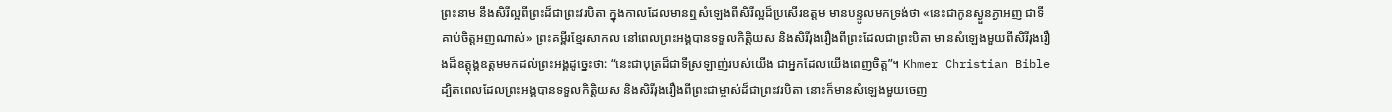ព្រះនាម នឹងសិរីល្អពីព្រះដ៏ជាព្រះវរបិតា ក្នុងកាលដែលមានឮសំឡេងពីសិរីល្អដ៏ប្រសើរឧត្តម មានបន្ទូលមកទ្រង់ថា «នេះជាកូនស្ងួនភ្ងាអញ ជាទីគាប់ចិត្តអញណាស់» ព្រះគម្ពីរខ្មែរសាកល នៅពេលព្រះអង្គបានទទួលកិត្តិយស និងសិរីរុងរឿងពីព្រះដែលជាព្រះបិតា មានសំឡេងមួយពីសិរីរុងរឿងដ៏ឧត្ដុង្គឧត្ដមមកដល់ព្រះអង្គដូច្នេះថា: “នេះជាបុត្រដ៏ជាទីស្រឡាញ់របស់យើង ជាអ្នកដែលយើងពេញចិត្ត”។ Khmer Christian Bible ដ្បិតពេលដែលព្រះអង្គបានទទួលកិត្ដិយស និងសិរីរុងរឿងពីព្រះជាម្ចាស់ដ៏ជាព្រះវរបិតា នោះក៏មានសំឡេងមួយចេញ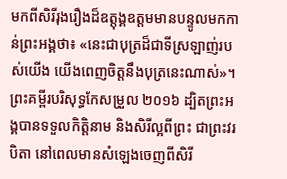មកពីសិរីរុងរឿងដ៏ឧត្តុង្គឧត្ដមមានបន្ទូលមកកាន់ព្រះអង្គថា៖ «នេះជាបុត្រដ៏ជាទីស្រឡាញ់របស់យើង យើងពេញចិត្ដនឹងបុត្រនេះណាស់»។ ព្រះគម្ពីរបរិសុទ្ធកែសម្រួល ២០១៦ ដ្បិតព្រះអង្គបានទទួលកិត្តិនាម និងសិរីល្អពីព្រះ ជាព្រះវរបិតា នៅពេលមានសំឡេងចេញពីសិរី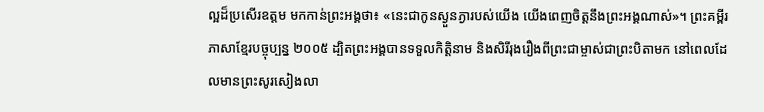ល្អដ៏ប្រសើរឧត្តម មកកាន់ព្រះអង្គថា៖ «នេះជាកូនស្ងួនភ្ងារបស់យើង យើងពេញចិត្តនឹងព្រះអង្គណាស់»។ ព្រះគម្ពីរភាសាខ្មែរបច្ចុប្បន្ន ២០០៥ ដ្បិតព្រះអង្គបានទទួលកិត្តិនាម និងសិរីរុងរឿងពីព្រះជាម្ចាស់ជាព្រះបិតាមក នៅពេលដែលមានព្រះសូរសៀងលា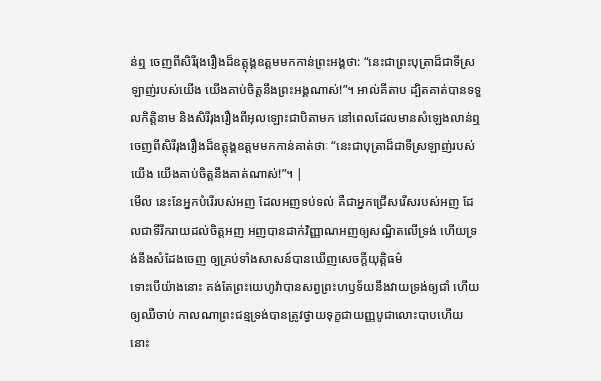ន់ឮ ចេញពីសិរីរុងរឿងដ៏ឧត្តុង្គឧត្ដមមកកាន់ព្រះអង្គថា: “នេះជាព្រះបុត្រាដ៏ជាទីស្រឡាញ់របស់យើង យើងគាប់ចិត្តនឹងព្រះអង្គណាស់!”។ អាល់គីតាប ដ្បិតគាត់បានទទួលកិត្ដិនាម និងសិរីរុងរឿងពីអុលឡោះជាបិតាមក នៅពេលដែលមានសំឡេងលាន់ឮ ចេញពីសិរីរុងរឿងដ៏ឧត្ដុង្គឧត្ដមមកកាន់គាត់ថាៈ “នេះជាបុត្រាដ៏ជាទីស្រឡាញ់របស់យើង យើងគាប់ចិត្ដនឹងគាត់ណាស់!”។ |
មើល នេះនែអ្នកបំរើរបស់អញ ដែលអញទប់ទល់ គឺជាអ្នកជ្រើសរើសរបស់អញ ដែលជាទីរីករាយដល់ចិត្តអញ អញបានដាក់វិញ្ញាណអញឲ្យសណ្ឋិតលើទ្រង់ ហើយទ្រង់នឹងសំដែងចេញ ឲ្យគ្រប់ទាំងសាសន៍បានឃើញសេចក្ដីយុត្តិធម៌
ទោះបើយ៉ាងនោះ គង់តែព្រះយេហូវ៉ាបានសព្វព្រះហឫទ័យនឹងវាយទ្រង់ឲ្យជាំ ហើយឲ្យឈឺចាប់ កាលណាព្រះជន្មទ្រង់បានត្រូវថ្វាយទុក្ខជាយញ្ញបូជាលោះបាបហើយ នោះ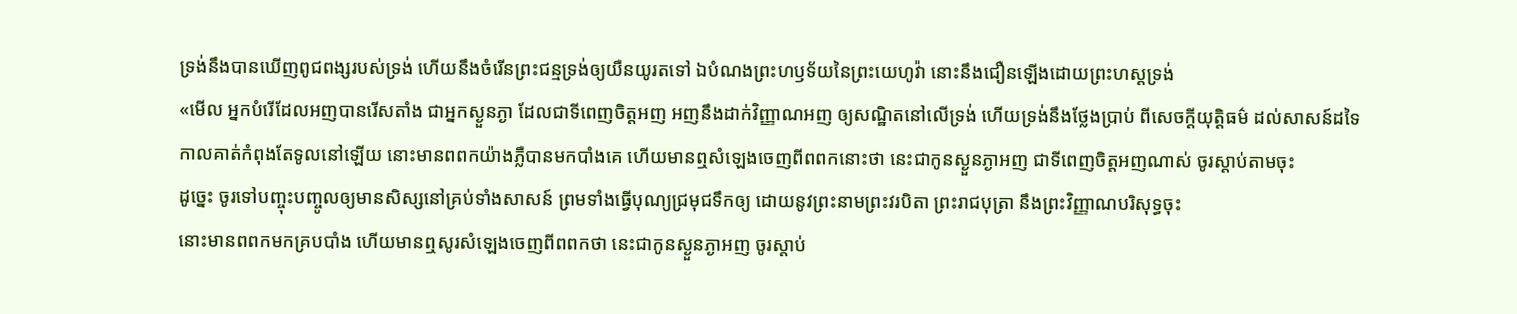ទ្រង់នឹងបានឃើញពូជពង្សរបស់ទ្រង់ ហើយនឹងចំរើនព្រះជន្មទ្រង់ឲ្យយឺនយូរតទៅ ឯបំណងព្រះហឫទ័យនៃព្រះយេហូវ៉ា នោះនឹងជឿនឡើងដោយព្រះហស្តទ្រង់
«មើល អ្នកបំរើដែលអញបានរើសតាំង ជាអ្នកស្ងួនភ្ងា ដែលជាទីពេញចិត្តអញ អញនឹងដាក់វិញ្ញាណអញ ឲ្យសណ្ឋិតនៅលើទ្រង់ ហើយទ្រង់នឹងថ្លែងប្រាប់ ពីសេចក្ដីយុត្តិធម៌ ដល់សាសន៍ដទៃ
កាលគាត់កំពុងតែទូលនៅឡើយ នោះមានពពកយ៉ាងភ្លឺបានមកបាំងគេ ហើយមានឮសំឡេងចេញពីពពកនោះថា នេះជាកូនស្ងួនភ្ងាអញ ជាទីពេញចិត្តអញណាស់ ចូរស្តាប់តាមចុះ
ដូច្នេះ ចូរទៅបញ្ចុះបញ្ចូលឲ្យមានសិស្សនៅគ្រប់ទាំងសាសន៍ ព្រមទាំងធ្វើបុណ្យជ្រមុជទឹកឲ្យ ដោយនូវព្រះនាមព្រះវរបិតា ព្រះរាជបុត្រា នឹងព្រះវិញ្ញាណបរិសុទ្ធចុះ
នោះមានពពកមកគ្របបាំង ហើយមានឮសូរសំឡេងចេញពីពពកថា នេះជាកូនស្ងួនភ្ងាអញ ចូរស្តាប់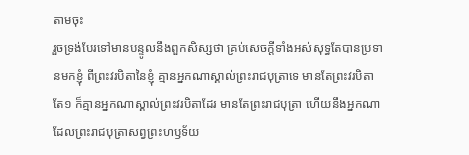តាមចុះ
រួចទ្រង់បែរទៅមានបន្ទូលនឹងពួកសិស្សថា គ្រប់សេចក្ដីទាំងអស់សុទ្ធតែបានប្រទានមកខ្ញុំ ពីព្រះវរបិតានៃខ្ញុំ គ្មានអ្នកណាស្គាល់ព្រះរាជបុត្រាទេ មានតែព្រះវរបិតាតែ១ ក៏គ្មានអ្នកណាស្គាល់ព្រះវរបិតាដែរ មានតែព្រះរាជបុត្រា ហើយនឹងអ្នកណា ដែលព្រះរាជបុត្រាសព្វព្រះហឫទ័យ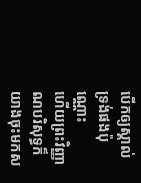បើកឲ្យស្គាល់ទ្រង់ផងប៉ុណ្ណោះ
ហើយព្រះវិញ្ញាណបរិសុទ្ធក៏យាងចុះមកស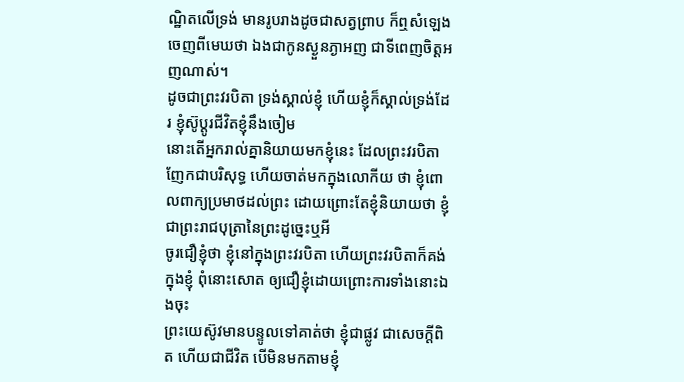ណ្ឋិតលើទ្រង់ មានរូបរាងដូចជាសត្វព្រាប ក៏ឮសំឡេងចេញពីមេឃថា ឯងជាកូនស្ងួនភ្ងាអញ ជាទីពេញចិត្តអញណាស់។
ដូចជាព្រះវរបិតា ទ្រង់ស្គាល់ខ្ញុំ ហើយខ្ញុំក៏ស្គាល់ទ្រង់ដែរ ខ្ញុំស៊ូប្តូរជីវិតខ្ញុំនឹងចៀម
នោះតើអ្នករាល់គ្នានិយាយមកខ្ញុំនេះ ដែលព្រះវរបិតាញែកជាបរិសុទ្ធ ហើយចាត់មកក្នុងលោកីយ ថា ខ្ញុំពោលពាក្យប្រមាថដល់ព្រះ ដោយព្រោះតែខ្ញុំនិយាយថា ខ្ញុំជាព្រះរាជបុត្រានៃព្រះដូច្នេះឬអី
ចូរជឿខ្ញុំថា ខ្ញុំនៅក្នុងព្រះវរបិតា ហើយព្រះវរបិតាក៏គង់ក្នុងខ្ញុំ ពុំនោះសោត ឲ្យជឿខ្ញុំដោយព្រោះការទាំងនោះឯងចុះ
ព្រះយេស៊ូវមានបន្ទូលទៅគាត់ថា ខ្ញុំជាផ្លូវ ជាសេចក្ដីពិត ហើយជាជីវិត បើមិនមកតាមខ្ញុំ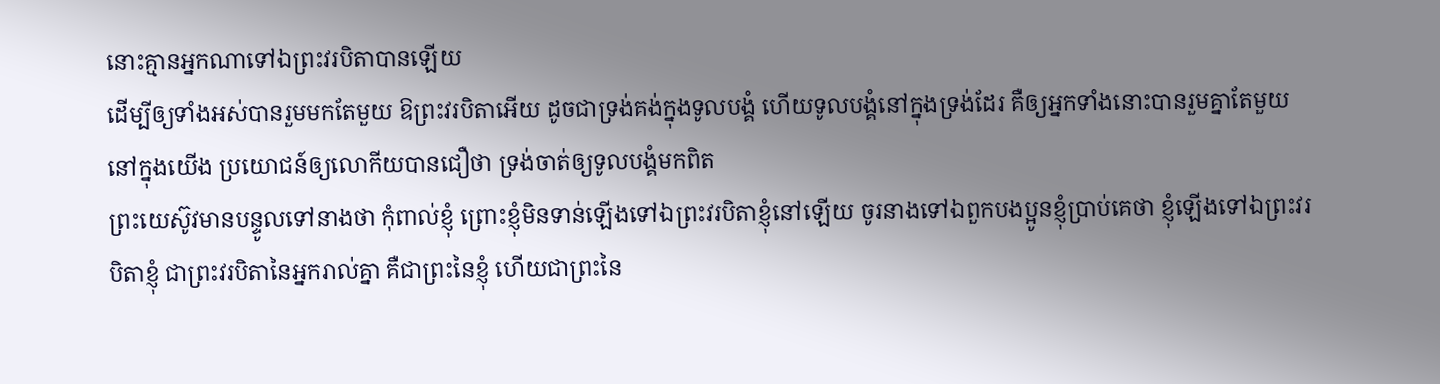នោះគ្មានអ្នកណាទៅឯព្រះវរបិតាបានឡើយ
ដើម្បីឲ្យទាំងអស់បានរួមមកតែមួយ ឱព្រះវរបិតាអើយ ដូចជាទ្រង់គង់ក្នុងទូលបង្គំ ហើយទូលបង្គំនៅក្នុងទ្រង់ដែរ គឺឲ្យអ្នកទាំងនោះបានរួមគ្នាតែមួយ នៅក្នុងយើង ប្រយោជន៍ឲ្យលោកីយបានជឿថា ទ្រង់ចាត់ឲ្យទូលបង្គំមកពិត
ព្រះយេស៊ូវមានបន្ទូលទៅនាងថា កុំពាល់ខ្ញុំ ព្រោះខ្ញុំមិនទាន់ឡើងទៅឯព្រះវរបិតាខ្ញុំនៅឡើយ ចូរនាងទៅឯពួកបងប្អូនខ្ញុំប្រាប់គេថា ខ្ញុំឡើងទៅឯព្រះវរបិតាខ្ញុំ ជាព្រះវរបិតានៃអ្នករាល់គ្នា គឺជាព្រះនៃខ្ញុំ ហើយជាព្រះនៃ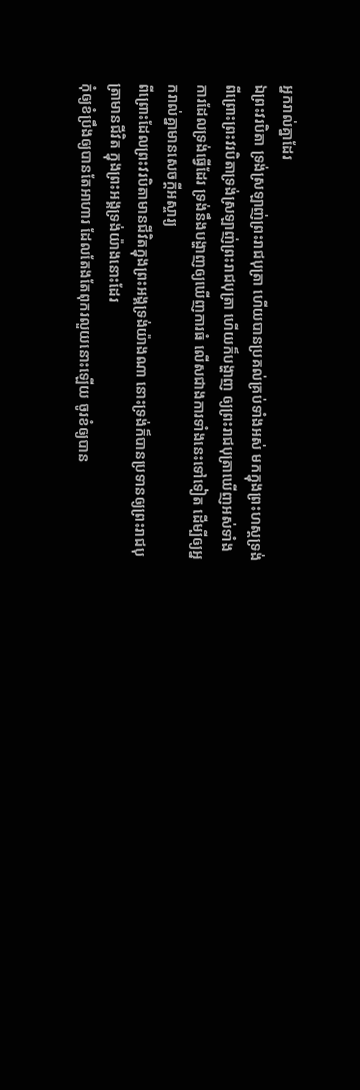អ្នករាល់គ្នាដែរ
ឯព្រះវរបិតា ទ្រង់ស្រឡាញ់ព្រះរាជបុត្រា ហើយបានប្រគល់គ្រប់ទាំងអស់ មកក្នុងព្រះហស្តទ្រង់
ពីព្រោះព្រះវរបិតាទ្រង់ស្រឡាញ់ព្រះរាជបុត្រា ហើយក៏បង្ហាញ ឲ្យព្រះរាជបុត្រាឃើញអស់ទាំងការដែលទ្រង់ធ្វើដែរ ទ្រង់នឹងបង្ហាញឲ្យឃើញការធំ លើសជាងការទាំងនេះទៅទៀត ដើម្បីឲ្យអ្នករាល់គ្នាមានសេចក្ដីអស្ចារ្យ
ពីព្រោះដែលព្រះវរបិតាមានជីវិតក្នុងព្រះអង្គទ្រង់យ៉ាងណា នោះទ្រង់ក៏បានប្រទានឲ្យព្រះរាជបុត្រាមានជីវិត ក្នុងព្រះអង្គទ្រង់យ៉ាងនោះដែរ
កុំឲ្យខំប្រឹងឲ្យបានតែអាហារ ដែលតែងតែពុករលួយនោះឡើយ ចូរខំឲ្យបាន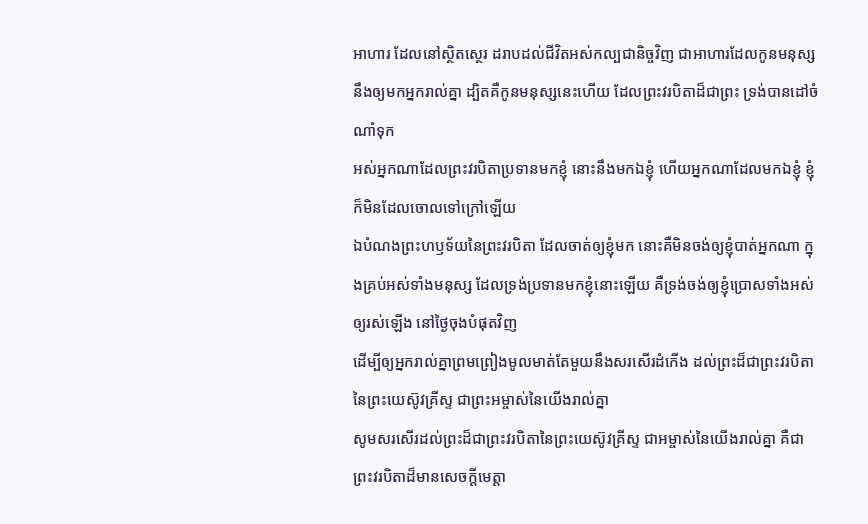អាហារ ដែលនៅស្ថិតស្ថេរ ដរាបដល់ជីវិតអស់កល្បជានិច្ចវិញ ជាអាហារដែលកូនមនុស្សនឹងឲ្យមកអ្នករាល់គ្នា ដ្បិតគឺកូនមនុស្សនេះហើយ ដែលព្រះវរបិតាដ៏ជាព្រះ ទ្រង់បានដៅចំណាំទុក
អស់អ្នកណាដែលព្រះវរបិតាប្រទានមកខ្ញុំ នោះនឹងមកឯខ្ញុំ ហើយអ្នកណាដែលមកឯខ្ញុំ ខ្ញុំក៏មិនដែលចោលទៅក្រៅឡើយ
ឯបំណងព្រះហឫទ័យនៃព្រះវរបិតា ដែលចាត់ឲ្យខ្ញុំមក នោះគឺមិនចង់ឲ្យខ្ញុំបាត់អ្នកណា ក្នុងគ្រប់អស់ទាំងមនុស្ស ដែលទ្រង់ប្រទានមកខ្ញុំនោះឡើយ គឺទ្រង់ចង់ឲ្យខ្ញុំប្រោសទាំងអស់ឲ្យរស់ឡើង នៅថ្ងៃចុងបំផុតវិញ
ដើម្បីឲ្យអ្នករាល់គ្នាព្រមព្រៀងមូលមាត់តែមួយនឹងសរសើរដំកើង ដល់ព្រះដ៏ជាព្រះវរបិតានៃព្រះយេស៊ូវគ្រីស្ទ ជាព្រះអម្ចាស់នៃយើងរាល់គ្នា
សូមសរសើរដល់ព្រះដ៏ជាព្រះវរបិតានៃព្រះយេស៊ូវគ្រីស្ទ ជាអម្ចាស់នៃយើងរាល់គ្នា គឺជាព្រះវរបិតាដ៏មានសេចក្ដីមេត្តា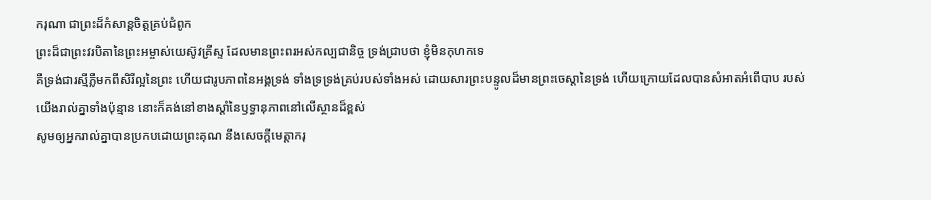ករុណា ជាព្រះដ៏កំសាន្តចិត្តគ្រប់ជំពូក
ព្រះដ៏ជាព្រះវរបិតានៃព្រះអម្ចាស់យេស៊ូវគ្រីស្ទ ដែលមានព្រះពរអស់កល្បជានិច្ច ទ្រង់ជ្រាបថា ខ្ញុំមិនកុហកទេ
គឺទ្រង់ជារស្មីភ្លឺមកពីសិរីល្អនៃព្រះ ហើយជារូបភាពនៃអង្គទ្រង់ ទាំងទ្រទ្រង់គ្រប់របស់ទាំងអស់ ដោយសារព្រះបន្ទូលដ៏មានព្រះចេស្តានៃទ្រង់ ហើយក្រោយដែលបានសំអាតអំពើបាប របស់យើងរាល់គ្នាទាំងប៉ុន្មាន នោះក៏គង់នៅខាងស្តាំនៃឫទ្ធានុភាពនៅលើស្ថានដ៏ខ្ពស់
សូមឲ្យអ្នករាល់គ្នាបានប្រកបដោយព្រះគុណ នឹងសេចក្ដីមេត្តាករុ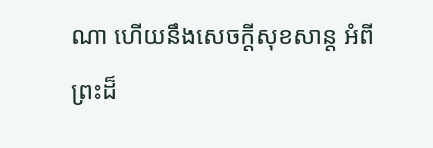ណា ហើយនឹងសេចក្ដីសុខសាន្ត អំពីព្រះដ៏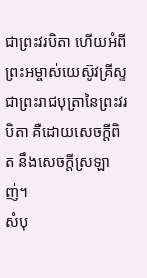ជាព្រះវរបិតា ហើយអំពីព្រះអម្ចាស់យេស៊ូវគ្រីស្ទ ជាព្រះរាជបុត្រានៃព្រះវរបិតា គឺដោយសេចក្ដីពិត នឹងសេចក្ដីស្រឡាញ់។
សំបុ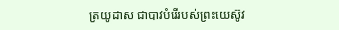ត្រយូដាស ជាបាវបំរើរបស់ព្រះយេស៊ូវ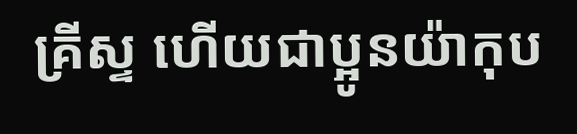គ្រីស្ទ ហើយជាប្អូនយ៉ាកុប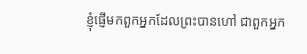ខ្ញុំផ្ញើមកពួកអ្នកដែលព្រះបានហៅ ជាពួកអ្នក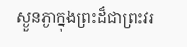ស្ងួនភ្ងាក្នុងព្រះដ៏ជាព្រះវរ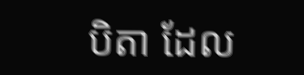បិតា ដែល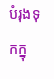បំរុងទុកក្នុ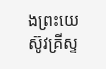ងព្រះយេស៊ូវគ្រីស្ទ